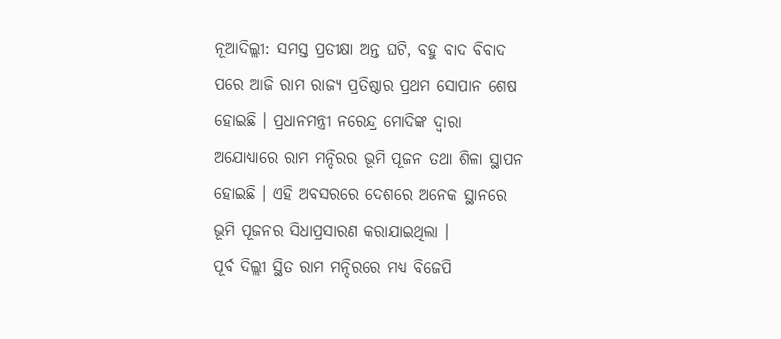ନୂଆଦିଲ୍ଲୀ: ସମସ୍ତ ପ୍ରତୀକ୍ଷା ଅନ୍ତ ଘଟି, ବହୁ ବାଦ ବିବାଦ ପରେ ଆଜି ରାମ ରାଜ୍ୟ ପ୍ରତିଷ୍ଠାର ପ୍ରଥମ ସୋପାନ ଶେଷ ହୋଇଛି । ପ୍ରଧାନମନ୍ତ୍ରୀ ନରେନ୍ଦ୍ର ମୋଦିଙ୍କ ଦ୍ବାରା ଅଯୋଧ୍ୟାରେ ରାମ ମନ୍ଦିରର ଭୂମି ପୂଜନ ତଥା ଶିଳା ସ୍ଥାପନ ହୋଇଛି । ଏହି ଅବସରରେ ଦେଶରେ ଅନେକ ସ୍ଥାନରେ ଭୂମି ପୂଜନର ସିଧାପ୍ରସାରଣ କରାଯାଇଥିଲା ।
ପୂର୍ବ ଦିଲ୍ଲୀ ସ୍ଥିତ ରାମ ମନ୍ଦିରରେ ମଧ୍ୟ ବିଜେପି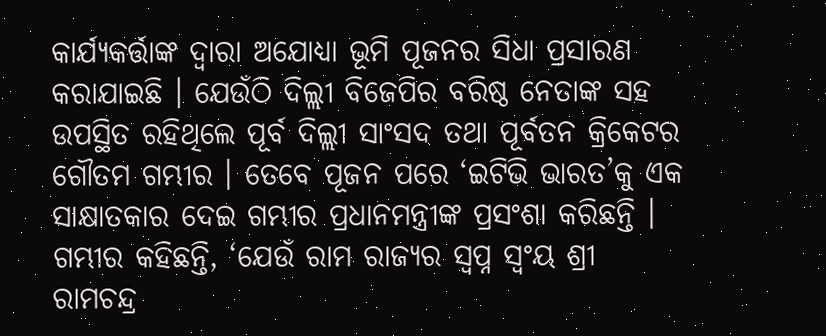କାର୍ଯ୍ୟକର୍ତ୍ତାଙ୍କ ଦ୍ବାରା ଅଯୋଧ୍ୟା ଭୂମି ପୂଜନର ସିଧା ପ୍ରସାରଣ କରାଯାଇଛି । ଯେଉଁଠି ଦିଲ୍ଲୀ ବିଜେପିର ବରିଷ୍ଠ ନେତାଙ୍କ ସହ ଉପସ୍ଥିତ ରହିଥିଲେ ପୂର୍ବ ଦିଲ୍ଲୀ ସାଂସଦ ତଥା ପୂର୍ବତନ କ୍ରିକେଟର ଗୌତମ ଗମ୍ଭୀର । ତେବେ ପୂଜନ ପରେ ‘ଇଟିଭି ଭାରତ’କୁ ଏକ ସାକ୍ଷାତକାର ଦେଇ ଗମ୍ଭୀର ପ୍ରଧାନମନ୍ତ୍ରୀଙ୍କ ପ୍ରସଂଶା କରିଛନ୍ତି ।
ଗମ୍ଭୀର କହିଛନ୍ତି, ‘ଯେଉଁ ରାମ ରାଜ୍ୟର ସ୍ବପ୍ନ ସ୍ବଂୟ ଶ୍ରୀ ରାମଚନ୍ଦ୍ର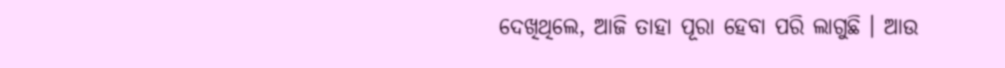ଦେଖିଥିଲେ, ଆଜି ତାହା ପୂରା ହେବା ପରି ଲାଗୁଛି । ଆଉ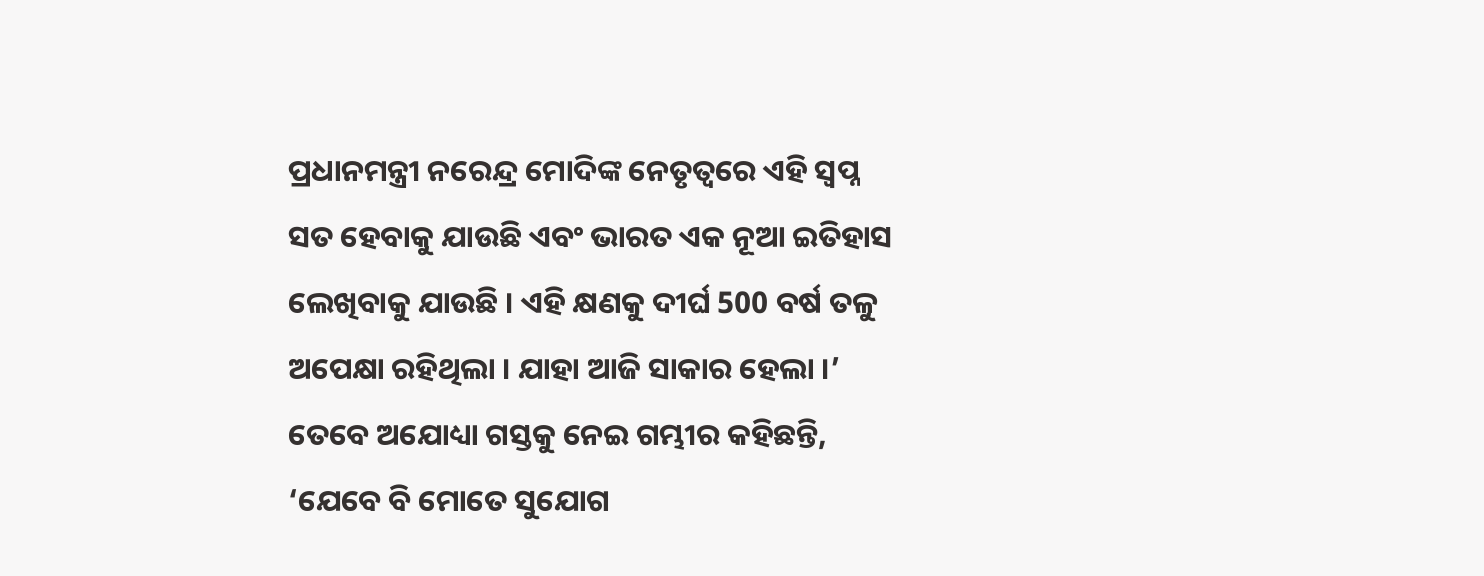ପ୍ରଧାନମନ୍ତ୍ରୀ ନରେନ୍ଦ୍ର ମୋଦିଙ୍କ ନେତୃତ୍ବରେ ଏହି ସ୍ବପ୍ନ ସତ ହେବାକୁ ଯାଉଛି ଏବଂ ଭାରତ ଏକ ନୂଆ ଇତିହାସ ଲେଖିବାକୁ ଯାଉଛି । ଏହି କ୍ଷଣକୁ ଦୀର୍ଘ 500 ବର୍ଷ ତଳୁ ଅପେକ୍ଷା ରହିଥିଲା । ଯାହା ଆଜି ସାକାର ହେଲା ।’
ତେବେ ଅଯୋଧ୍ୟା ଗସ୍ତକୁ ନେଇ ଗମ୍ଭୀର କହିଛନ୍ତି, ‘ଯେବେ ବି ମୋତେ ସୁଯୋଗ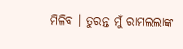ମିଳିବ । ତୁରନ୍ତ ମୁଁ ରାମଲଲାଙ୍କ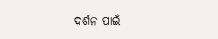ଦର୍ଶନ ପାଇଁ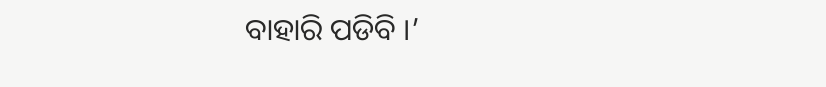ବାହାରି ପଡିବି ।’